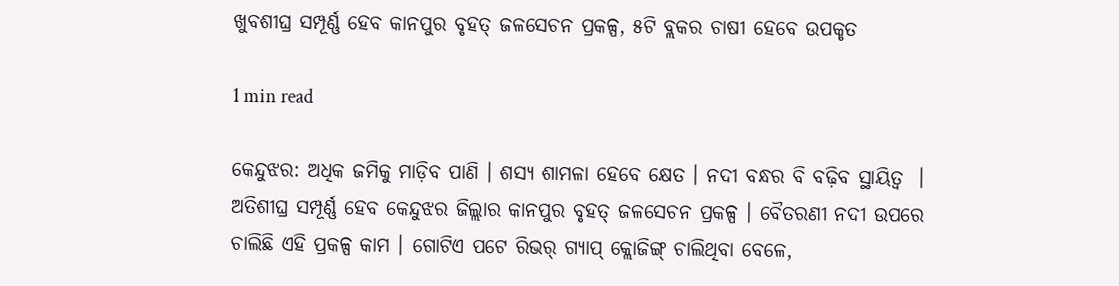ଖୁବଶୀଘ୍ର ସମ୍ପୂର୍ଣ୍ଣ ହେବ କାନପୁର ବୃହତ୍ ଜଳସେଚନ ପ୍ରକଳ୍ପ, ୫ଟି ବ୍ଲକର ଚାଷୀ ହେବେ ଉପକୃତ

1 min read

କେନ୍ଦୁଝର: ଅଧିକ ଜମିକୁ ମାଡ଼ିବ ପାଣି । ଶସ୍ୟ ଶାମଳା ହେବେ କ୍ଷେତ । ନଦୀ ବନ୍ଧର ବି ବଢ଼ିବ ସ୍ଥାୟିତ୍ବ  । ଅତିଶୀଘ୍ର ସମ୍ପୂର୍ଣ୍ଣ ହେବ କେନ୍ଦୁଝର ଜିଲ୍ଲାର କାନପୁର ବୃହତ୍ ଜଳସେଚନ ପ୍ରକଳ୍ପ । ବୈତରଣୀ ନଦୀ ଉପରେ ଚାଲିଛି ଏହି ପ୍ରକଳ୍ପ କାମ । ଗୋଟିଏ ପଟେ ରିଭର୍ ଗ୍ୟାପ୍ କ୍ଲୋଜିଙ୍ଗ୍ ଚାଲିଥିବା ବେଳେ,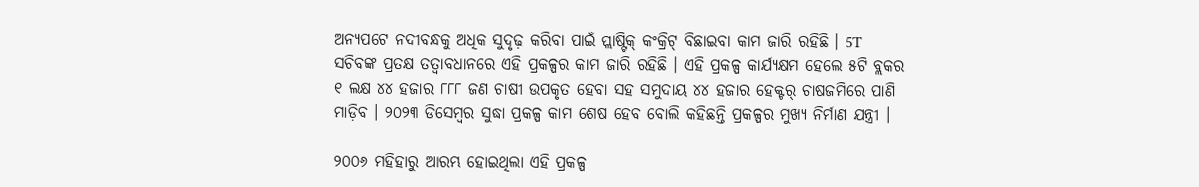ଅନ୍ୟପଟେ ନଦୀବନ୍ଧକୁ ଅଧିକ ସୁଦୃଢ଼ କରିବା ପାଇଁ ପ୍ଲାଷ୍ଟିକ୍ କଂକ୍ରିଟ୍ ବିଛାଇବା କାମ ଜାରି ରହିଛି । 5T  ସଚିବଙ୍କ ପ୍ରତକ୍ଷ ତତ୍ୱାବଧାନରେ ଏହି ପ୍ରକଳ୍ପର କାମ ଜାରି ରହିଛି । ଏହି ପ୍ରକଳ୍ପ କାର୍ଯ୍ୟକ୍ଷମ ହେଲେ ୫ଟି ବ୍ଲକର ୧ ଲକ୍ଷ ୪୪ ହଜାର ୮୮୮ ଜଣ ଚାଷୀ ଉପକୃତ ହେବା ସହ ସମୁଦାୟ ୪୪ ହଜାର ହେକ୍ଟର୍ ଚାଷଜମିରେ ପାଣି ମାଡ଼ିବ । ୨୦୨୩ ଡିସେମ୍ବର ସୁଦ୍ଧା ପ୍ରକଳ୍ପ କାମ ଶେଷ ହେବ ବୋଲି କହିଛନ୍ତି ପ୍ରକଳ୍ପର ମୁଖ୍ୟ ନିର୍ମାଣ ଯନ୍ତ୍ରୀ ।

୨୦୦୬ ମହିହାରୁ ଆରମ୍ଭ ହୋଇଥିଲା ଏହି ପ୍ରକଳ୍ପ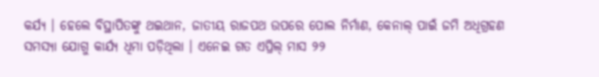କର୍ଯ୍ୟ । ହେଲେ ବିସ୍ଥାପିତଙ୍କୁ ଥଇଥାନ, ଜାତୀୟ ରାଜପଥ ଉପରେ ପୋଲ ନିର୍ମାଣ, କେନାଲ୍ ପାଇଁ ଜମି ଅଧିଗ୍ରହଣ ସମସ୍ୟା ଯୋଗୁ କାର୍ଯ୍ୟ ଧିମା ପଡ଼ିଥିଲା । ଏନେଇ ଗତ ଏପ୍ରିଲ୍ ମାସ ୨୨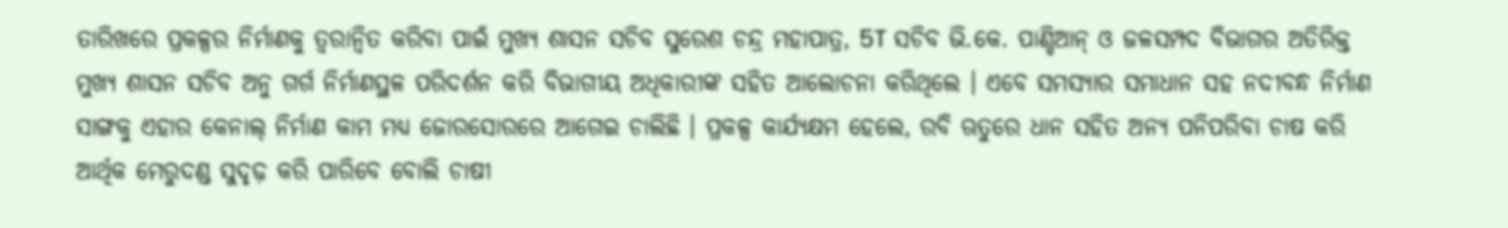ତାରିଖରେ ପ୍ରକଳ୍ପର ନିର୍ମାଣକୁ ତ୍ବରାନ୍ବିତ କରିବା ପାଇଁ ମୁଖ୍ୟ ଶାସନ ସଚିବ ସୁରେଶ ଚନ୍ଦ୍ର ମହାପାତ୍ର, 5T ସଚିବ ଭି.କେ. ପାଣ୍ଡିଆନ୍ ଓ ଜଳସମ୍ପଦ ବିଭାଗର ଅତିରିକ୍ତ ମୁଖ୍ୟ ଶାସନ ସଚିବ ଅନୁ ଗର୍ଗ ନିର୍ମାଣସ୍ଥଳ ପରିଦର୍ଶନ କରି ବିଭାଗୀୟ ଅଧିକାରୀଙ୍କ ସହିତ ଆଲୋଚନା କରିଥିଲେ । ଏବେ ସମସ୍ୟାର ସମାଧାନ ସହ ନଦୀବନ୍ଧ ନିର୍ମାଣ ସାଙ୍ଗକୁ ଏହାର କେନାଲ୍ ନିର୍ମାଣ କାମ ମଧ୍ୟ ଜୋରସୋରରେ ଆଗେଇ ଚାଲିଛି । ପ୍ରକଳ୍ପ କାର୍ଯ୍ୟକ୍ଷମ ହେଲେ, ରବି ଋତୁରେ ଧାନ ସହିତ ଅନ୍ୟ ପନିପରିବା ଚାଷ କରି ଆର୍ଥିକ ମେରୁଦଣ୍ଡ ସୁଦୃଢ଼ କରି ପାରିବେ ବୋଲି ଚାଷୀ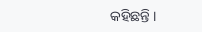କହିଛନ୍ତି ।